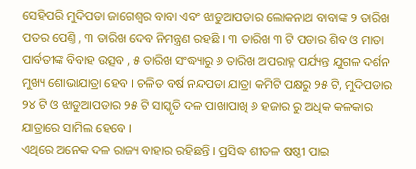ସେହିପରି ମୁଦିପଡା ଜାଗେଶ୍ୱର ବାବା ଏବଂ ଝାଡୁଆପଡାର ଲୋକନାଥ ବାବାଙ୍କ ୨ ତାରିଖ ପତର ପେଣ୍ତି , ୩ ତାରିଖ ଦେବ ନିମନ୍ତ୍ରଣ ରହଛି । ୩ ତାରିଖ ୩ ଟି ପଡାର ଶିବ ଓ ମାତା ପାର୍ବତୀଙ୍କ ବିବାହ ଉତ୍ସବ , ୫ ତାରିଖ ସଂଦ୍ଧ୍ୟାରୁ ୬ ତାରିଖ ଅପରାହ୍ନ ପର୍ଯ୍ୟନ୍ତ ଯୁଗଳ ଦର୍ଶନ ମୁଖ୍ୟ ଶୋଭାଯାତ୍ରା ହେବ । ଚଳିତ ବର୍ଷ ନନ୍ଦପଡା ଯାତ୍ରା କମିଟି ପକ୍ଷରୁ ୨୫ ଟି, ମୁଦିପଡାର ୨୪ ଟି ଓ ଝାଡୁଆପଡାର ୨୫ ଟି ସାସ୍କୃତି ଦଳ ପାଖାପାଖି ୬ ହଜାର ରୁ ଅଧିକ କଳକାର ଯାତ୍ରାରେ ସାମିଲ ହେବେ ।
ଏଥିରେ ଅନେକ ଦଳ ରାଜ୍ୟ ବାହାର ରହିଛନ୍ତି । ପ୍ରସିଦ୍ଧ ଶୀତଳ ଷଷ୍ଠୀ ପାଇ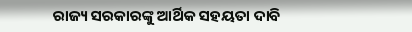ରାଜ୍ୟ ସରକାରଙ୍କୁ ଆର୍ଥିକ ସହୟତା ଦାବି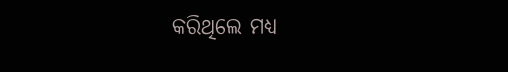କରିଥିଲେ ମଧ୍ୟ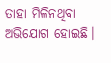ତାହା ମିଳିନଥିବା ଅଭିଯୋଗ ହୋଇଛି।